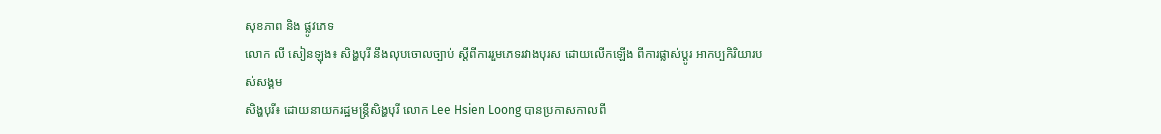សុខភាព និង ផ្លូវភេទ
លោក លី សៀនឡុង៖ សិង្ហបុរី នឹងលុបចោលច្បាប់ ស្ដីពីការរួមភេទរវាងបុរស ដោយលើកឡើង ពីការផ្លាស់ប្តូរ អាកប្បកិរិយារបស់សង្គម
សិង្ហបុរី៖ ដោយនាយករដ្ឋមន្ត្រីសិង្ហបុរី លោក Lee Hsien Loong បានប្រកាសកាលពី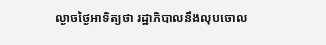ល្ងាចថ្ងៃអាទិត្យថា រដ្ឋាភិបាលនឹងលុបចោល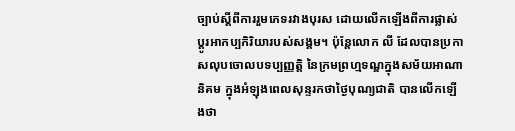ច្បាប់ស្តីពីការរួមភេទរវាងបុរស ដោយលើកឡើងពីការផ្លាស់ប្តូរអាកប្បកិរិយារបស់សង្គម។ ប៉ុន្តែលោក លី ដែលបានប្រកាសលុបចោលបទប្បញ្ញត្តិ នៃក្រមព្រហ្មទណ្ឌក្នុងសម័យអាណានិគម ក្នុងអំឡុងពេលសុន្ទរកថាថ្ងៃបុណ្យជាតិ បានលើកឡើងថា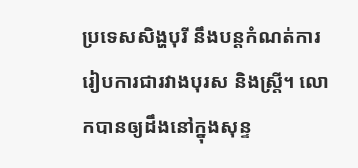ប្រទេសសិង្ហបុរី នឹងបន្តកំណត់ការរៀបការជារវាងបុរស និងស្ត្រី។ លោកបានឲ្យដឹងនៅក្នុងសុន្ទ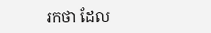រកថា ដែល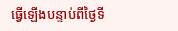ធ្វើឡើងបន្ទាប់ពីថ្ងៃទី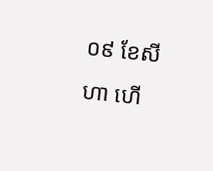០៩ ខែសីហា ហើ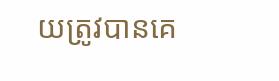យត្រូវបានគេ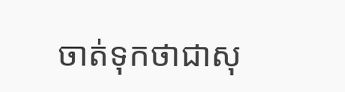ចាត់ទុកថាជាសុ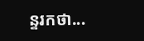ន្ទរកថា...